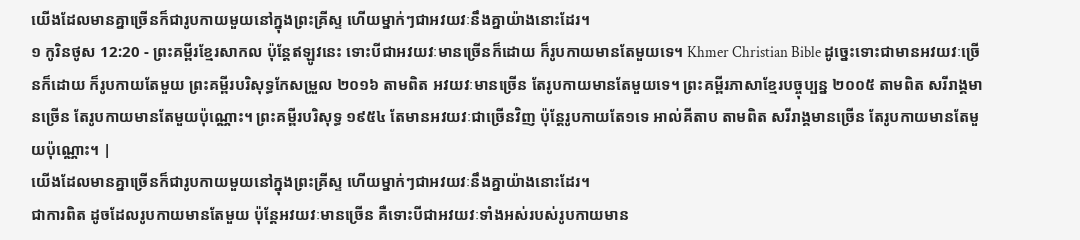យើងដែលមានគ្នាច្រើនក៏ជារូបកាយមួយនៅក្នុងព្រះគ្រីស្ទ ហើយម្នាក់ៗជាអវយវៈនឹងគ្នាយ៉ាងនោះដែរ។
១ កូរិនថូស 12:20 - ព្រះគម្ពីរខ្មែរសាកល ប៉ុន្តែឥឡូវនេះ ទោះបីជាអវយវៈមានច្រើនក៏ដោយ ក៏រូបកាយមានតែមួយទេ។ Khmer Christian Bible ដូច្នេះទោះជាមានអវយវៈច្រើនក៏ដោយ ក៏រូបកាយតែមួយ ព្រះគម្ពីរបរិសុទ្ធកែសម្រួល ២០១៦ តាមពិត អវយវៈមានច្រើន តែរូបកាយមានតែមួយទេ។ ព្រះគម្ពីរភាសាខ្មែរបច្ចុប្បន្ន ២០០៥ តាមពិត សរីរាង្គមានច្រើន តែរូបកាយមានតែមួយប៉ុណ្ណោះ។ ព្រះគម្ពីរបរិសុទ្ធ ១៩៥៤ តែមានអវយវៈជាច្រើនវិញ ប៉ុន្តែរូបកាយតែ១ទេ អាល់គីតាប តាមពិត សរីរាង្គមានច្រើន តែរូបកាយមានតែមួយប៉ុណ្ណោះ។ |
យើងដែលមានគ្នាច្រើនក៏ជារូបកាយមួយនៅក្នុងព្រះគ្រីស្ទ ហើយម្នាក់ៗជាអវយវៈនឹងគ្នាយ៉ាងនោះដែរ។
ជាការពិត ដូចដែលរូបកាយមានតែមួយ ប៉ុន្តែអវយវៈមានច្រើន គឺទោះបីជាអវយវៈទាំងអស់របស់រូបកាយមាន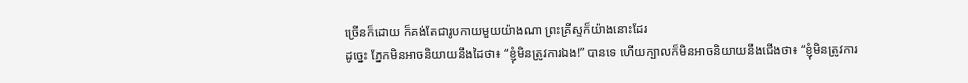ច្រើនក៏ដោយ ក៏គង់តែជារូបកាយមួយយ៉ាងណា ព្រះគ្រីស្ទក៏យ៉ាងនោះដែរ
ដូច្នេះ ភ្នែកមិនអាចនិយាយនឹងដៃថា៖ “ខ្ញុំមិនត្រូវការឯង!” បានទេ ហើយក្បាលក៏មិនអាចនិយាយនឹងជើងថា៖ “ខ្ញុំមិនត្រូវការ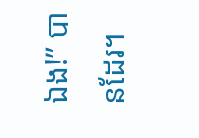ឯង!” បានដែរ។